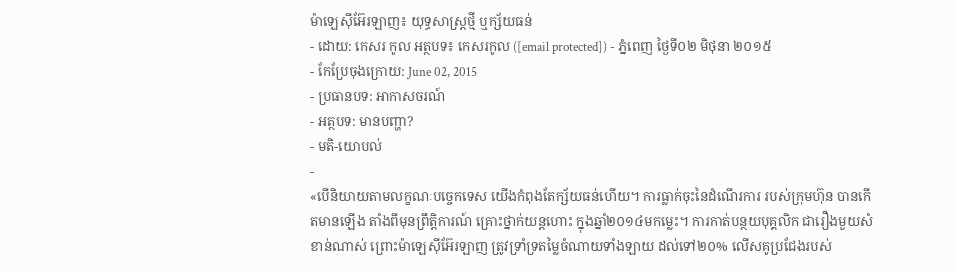ម៉ាឡេស៊ីអ៊ែរឡាញ៖ យុទ្ធសាស្ត្រថ្មី ឬក្ស័យធន់
- ដោយ: កេសរ កូល អត្ថបទ៖ កេសរកូល ([email protected]) - ភ្នំពេញ ថ្ងៃទី០២ មិថុនា ២០១៥
- កែប្រែចុងក្រោយ: June 02, 2015
- ប្រធានបទ: អាកាសចរណ៍
- អត្ថបទ: មានបញ្ហា?
- មតិ-យោបល់
-
«បើនិយាយតាមលក្ខណៈបច្ចេកទេស យើងកំពុងតែក្ស័យធន់ហើយ។ ការធ្លាក់ចុះនៃដំណើរការ របស់ក្រុមហ៊ុន បានកើតមានឡើង តាំងពីមុនព្រឹត្តិការណ៍ គ្រោះថ្នាក់យន្ដហោះ ក្នុងឆ្នាំ២០១៤មកម្លេះ។ ការកាត់បន្ថយបុគ្គលិក ជារឿងមួយសំខាន់ណាស់ ព្រោះម៉ាឡេស៊ីអ៊ែរឡាញ ត្រូវទ្រាំទ្រតម្លៃចំណាយទាំងឡាយ ដល់ទៅ២០% លើសគូប្រជែងរបស់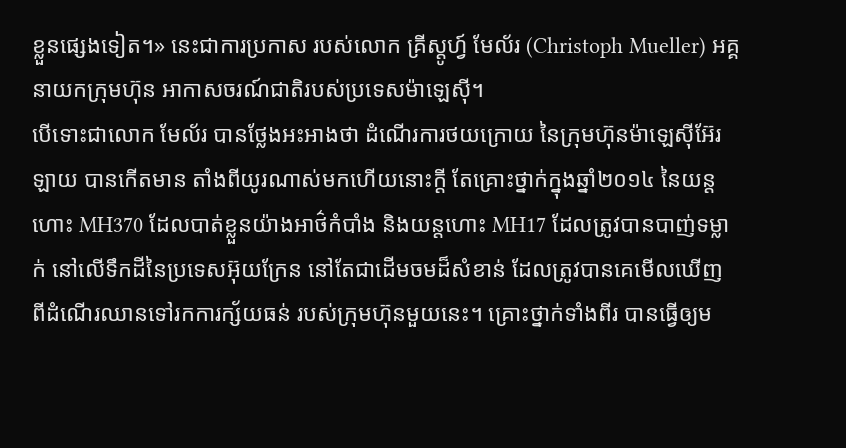ខ្លួនផ្សេងទៀត។» នេះជាការប្រកាស របស់លោក គ្រីស្តូហ្វ៍ មែល័រ (Christoph Mueller) អគ្គនាយកក្រុមហ៊ុន អាកាសចរណ៍ជាតិរបស់ប្រទេសម៉ាឡេស៊ី។
បើទោះជាលោក មែល័រ បានថ្លែងអះអាងថា ដំណើរការថយក្រោយ នៃក្រុមហ៊ុនម៉ាឡេស៊ីអ៊ែរឡាយ បានកើតមាន តាំងពីយូរណាស់មកហើយនោះក្ដី តែគ្រោះថ្នាក់ក្នុងឆ្នាំ២០១៤ នៃយន្ដហោះ MH370 ដែលបាត់ខ្លួនយ៉ាងអាថ៌កំបាំង និងយន្ដហោះ MH17 ដែលត្រូវបានបាញ់ទម្លាក់ នៅលើទឹកដីនៃប្រទេសអ៊ុយក្រែន នៅតែជាដើមចមដ៏សំខាន់ ដែលត្រូវបានគេមើលឃើញ ពីដំណើរឈានទៅរកការក្ស័យធន់ របស់ក្រុមហ៊ុនមួយនេះ។ គ្រោះថ្នាក់ទាំងពីរ បានធ្វើឲ្យម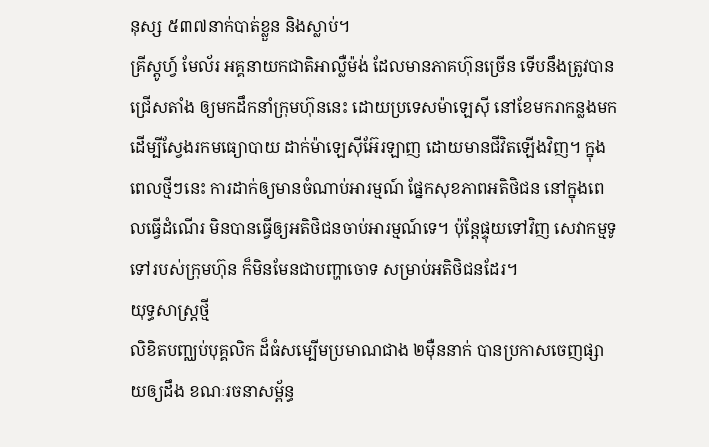នុស្ស ៥៣៧នាក់បាត់ខ្លួន និងស្លាប់។
គ្រីស្តូហ្វ៍ មែល័រ អគ្គនាយកជាតិអាល្លឺម៉ង់ ដែលមានភាគហ៊ុនច្រើន ទើបនឹងត្រូវបានជ្រើសតាំង ឲ្យមកដឹកនាំក្រុមហ៊ុននេះ ដោយប្រទេសម៉ាឡេស៊ី នៅខែមករាកន្លងមក ដើម្បីស្វែងរកមធ្យោបាយ ដាក់ម៉ាឡេស៊ីអ៊ែរឡាញ ដោយមានជីវិតឡើងវិញ។ ក្នុងពេលថ្មីៗនេះ ការដាក់ឲ្យមានចំណាប់អារម្មណ៍ ផ្នែកសុខភាពអតិថិជន នៅក្នុងពេលធ្វើដំណើរ មិនបានធ្វើឲ្យអតិថិជនចាប់អារម្មណ៍ទេ។ ប៉ុន្តែផ្ទុយទៅវិញ សេវាកម្មទូទៅរបស់ក្រុមហ៊ុន ក៏មិនមែនជាបញ្ហាចោទ សម្រាប់អតិថិជនដែរ។
យុទ្ធសាស្ត្រថ្មី
លិខិតបញ្ឈប់បុគ្គលិក ដ៏ធំសម្បើមប្រមាណជាង ២ម៉ឺននាក់ បានប្រកាសចេញផ្សាយឲ្យដឹង ខណៈរចនាសម្ព័ន្ធ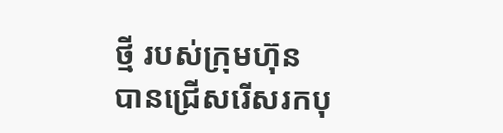ថ្មី របស់ក្រុមហ៊ុន បានជ្រើសរើសរកបុ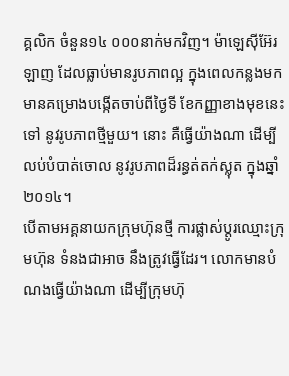គ្គលិក ចំនួន១៤ ០០០នាក់មកវិញ។ ម៉ាឡេស៊ីអ៊ែរឡាញ ដែលធ្លាប់មានរូបភាពល្អ ក្នុងពេលកន្លងមក មានគម្រោងបង្កើតចាប់ពីថ្ងៃទី ខែកញ្ញាខាងមុខនេះទៅ នូវរូបភាពថ្មីមួយ។ នោះ គឺធ្វើយ៉ាងណា ដើម្បីលប់បំបាត់ចោល នូវរូបភាពដ៏រន្ធត់តក់ស្លុត ក្នុងឆ្នាំ២០១៤។
បើតាមអគ្គនាយកក្រុមហ៊ុនថ្មី ការផ្លាស់ប្ដូរឈ្មោះក្រុមហ៊ុន ទំនងជាអាច នឹងត្រូវធ្វើដែរ។ លោកមានបំណងធ្វើយ៉ាងណា ដើម្បីក្រុមហ៊ុ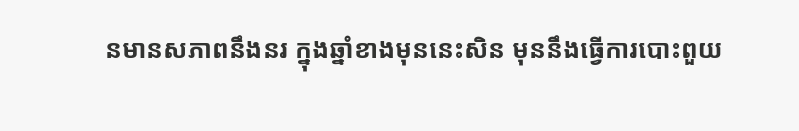នមានសភាពនឹងនរ ក្នុងឆ្នាំខាងមុននេះសិន មុននឹងធ្វើការបោះពួយ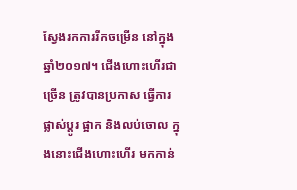ស្វែងរកការរីកចម្រើន នៅក្នុងឆ្នាំ២០១៧។ ជើងហោះហើរជាច្រើន ត្រូវបានប្រកាស ធ្វើការផ្លាស់ប្ដូរ ផ្អាក និងលប់ចោល ក្នុងនោះជើងហោះហើរ មកកាន់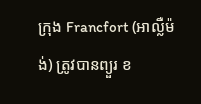ក្រុង Francfort (អាល្លឺម៉ង់) ត្រូវបានព្យួរ ខ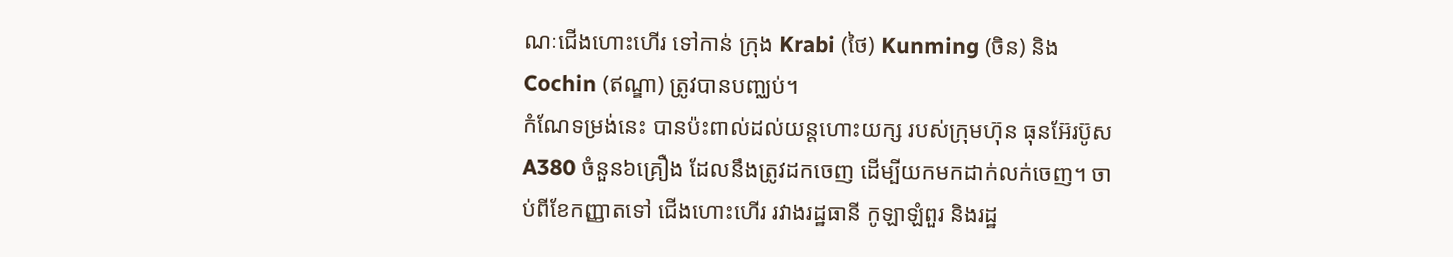ណៈជើងហោះហើរ ទៅកាន់ ក្រុង Krabi (ថៃ) Kunming (ចិន) និង Cochin (ឥណ្ឌា) ត្រូវបានបញ្ឈប់។
កំណែទម្រង់នេះ បានប៉ះពាល់ដល់យន្ដហោះយក្ស របស់ក្រុមហ៊ុន ធុនអ៊ែរប៊ូស A380 ចំនួន៦គ្រឿង ដែលនឹងត្រូវដកចេញ ដើម្បីយកមកដាក់លក់ចេញ។ ចាប់ពីខែកញ្ញាតទៅ ជើងហោះហើរ រវាងរដ្ឋធានី កូឡាឡំពួរ និងរដ្ឋ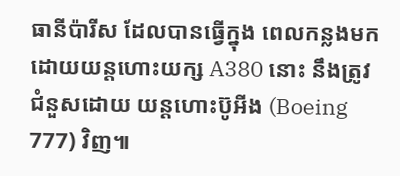ធានីប៉ារីស ដែលបានធ្វើក្នុង ពេលកន្លងមក ដោយយន្ដហោះយក្ស A380 នោះ នឹងត្រូវជំនួសដោយ យន្ដហោះប៊ូអីង (Boeing 777) វិញ៕